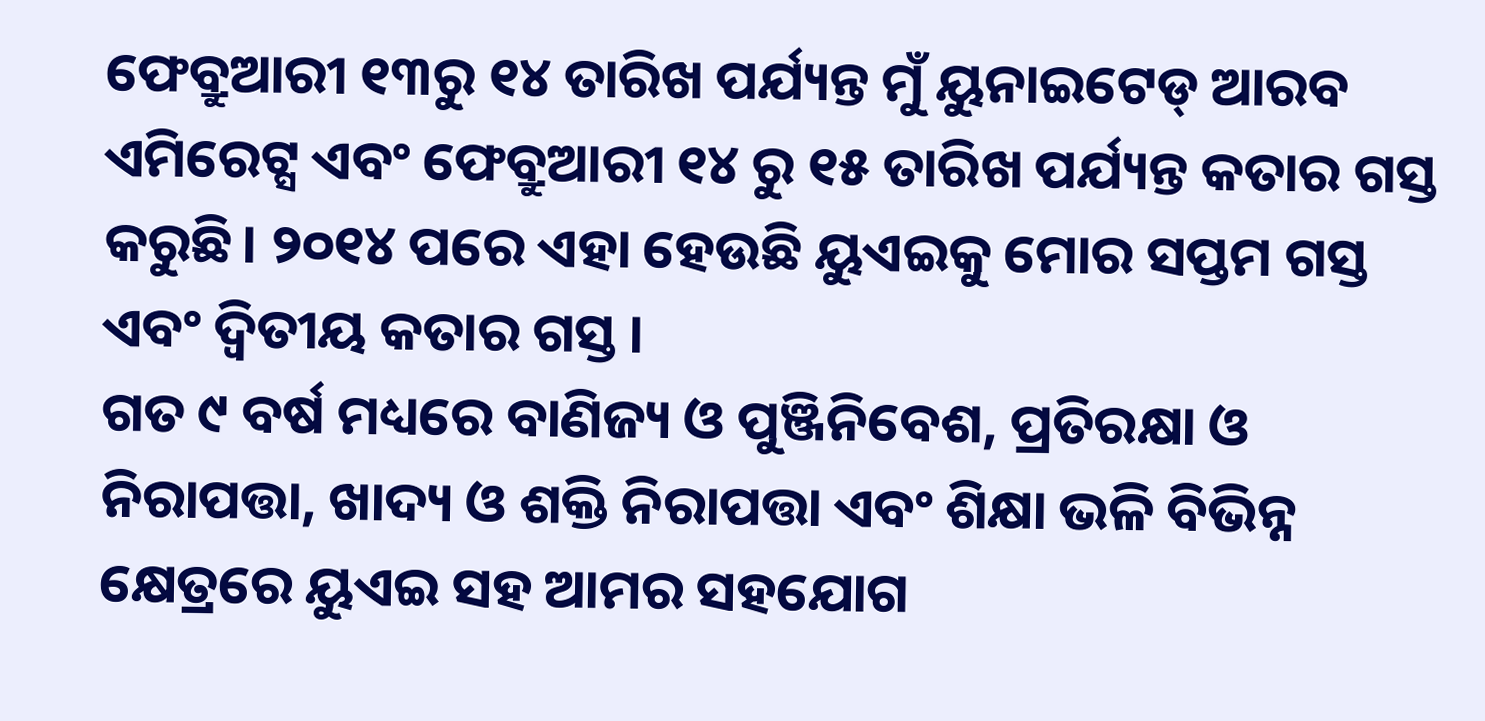ଫେବ୍ରୁଆରୀ ୧୩ରୁ ୧୪ ତାରିଖ ପର୍ଯ୍ୟନ୍ତ ମୁଁ ୟୁନାଇଟେଡ୍ ଆରବ ଏମିରେଟ୍ସ ଏବଂ ଫେବ୍ରୁଆରୀ ୧୪ ରୁ ୧୫ ତାରିଖ ପର୍ଯ୍ୟନ୍ତ କତାର ଗସ୍ତ କରୁଛି। ୨୦୧୪ ପରେ ଏହା ହେଉଛି ୟୁଏଇକୁ ମୋର ସପ୍ତମ ଗସ୍ତ ଏବଂ ଦ୍ୱିତୀୟ କତାର ଗସ୍ତ ।
ଗତ ୯ ବର୍ଷ ମଧ୍ୟରେ ବାଣିଜ୍ୟ ଓ ପୁଞ୍ଜିନିବେଶ, ପ୍ରତିରକ୍ଷା ଓ ନିରାପତ୍ତା, ଖାଦ୍ୟ ଓ ଶକ୍ତି ନିରାପତ୍ତା ଏବଂ ଶିକ୍ଷା ଭଳି ବିଭିନ୍ନ କ୍ଷେତ୍ରରେ ୟୁଏଇ ସହ ଆମର ସହଯୋଗ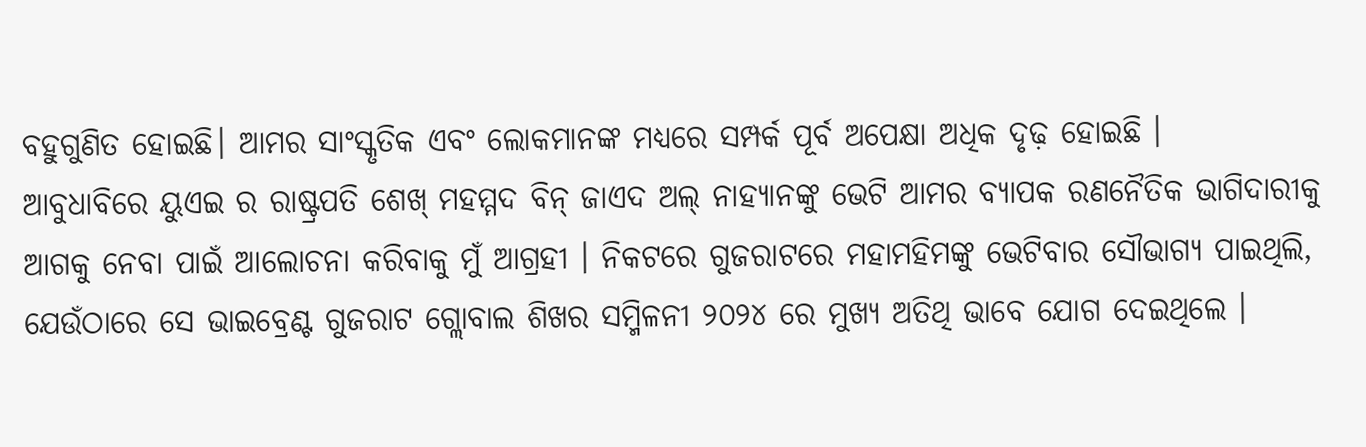ବହୁଗୁଣିତ ହୋଇଛି। ଆମର ସାଂସ୍କୃତିକ ଏବଂ ଲୋକମାନଙ୍କ ମଧ୍ୟରେ ସମ୍ପର୍କ ପୂର୍ବ ଅପେକ୍ଷା ଅଧିକ ଦୃଢ଼ ହୋଇଛି ।
ଆବୁଧାବିରେ ୟୁଏଇ ର ରାଷ୍ଟ୍ରପତି ଶେଖ୍ ମହମ୍ମଦ ବିନ୍ ଜାଏଦ ଅଲ୍ ନାହ୍ୟାନଙ୍କୁ ଭେଟି ଆମର ବ୍ୟାପକ ରଣନୈତିକ ଭାଗିଦାରୀକୁ ଆଗକୁ ନେବା ପାଇଁ ଆଲୋଚନା କରିବାକୁ ମୁଁ ଆଗ୍ରହୀ । ନିକଟରେ ଗୁଜରାଟରେ ମହାମହିମଙ୍କୁ ଭେଟିବାର ସୌଭାଗ୍ୟ ପାଇଥିଲି, ଯେଉଁଠାରେ ସେ ଭାଇବ୍ରେଣ୍ଟ ଗୁଜରାଟ ଗ୍ଲୋବାଲ ଶିଖର ସମ୍ମିଳନୀ ୨୦୨୪ ରେ ମୁଖ୍ୟ ଅତିଥି ଭାବେ ଯୋଗ ଦେଇଥିଲେ ।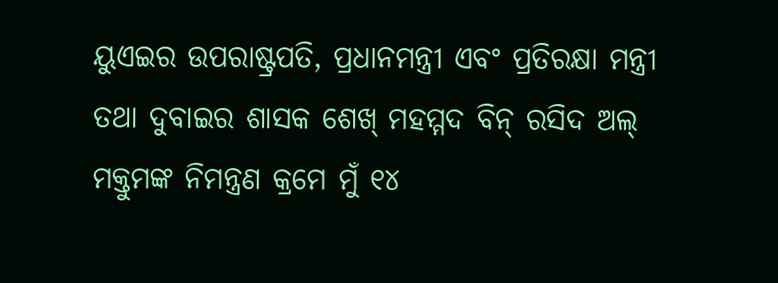ୟୁଏଇର ଉପରାଷ୍ଟ୍ରପତି, ପ୍ରଧାନମନ୍ତ୍ରୀ ଏବଂ ପ୍ରତିରକ୍ଷା ମନ୍ତ୍ରୀ ତଥା ଦୁବାଇର ଶାସକ ଶେଖ୍ ମହମ୍ମଦ ବିନ୍ ରସିଦ ଅଲ୍ ମକ୍ତୁମଙ୍କ ନିମନ୍ତ୍ରଣ କ୍ରମେ ମୁଁ ୧୪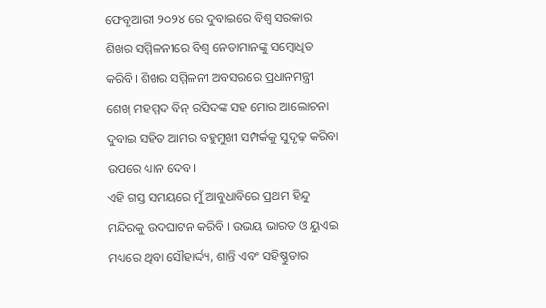ଫେବୃଆରୀ ୨୦୨୪ ରେ ଦୁବାଇରେ ବିଶ୍ୱ ସରକାର ଶିଖର ସମ୍ମିଳନୀରେ ବିଶ୍ୱ ନେତାମାନଙ୍କୁ ସମ୍ବୋଧିତ କରିବି। ଶିଖର ସମ୍ମିଳନୀ ଅବସରରେ ପ୍ରଧାନମନ୍ତ୍ରୀ ଶେଖ୍ ମହମ୍ମଦ ବିନ୍ ରସିଦଙ୍କ ସହ ମୋର ଆଲୋଚନା ଦୁବାଇ ସହିତ ଆମର ବହୁମୁଖୀ ସମ୍ପର୍କକୁ ସୁଦୃଢ଼ କରିବା ଉପରେ ଧ୍ୟାନ ଦେବ।
ଏହି ଗସ୍ତ ସମୟରେ ମୁଁ ଆବୁଧାବିରେ ପ୍ରଥମ ହିନ୍ଦୁ ମନ୍ଦିରକୁ ଉଦଘାଟନ କରିବି । ଉଭୟ ଭାରତ ଓ ୟୁଏଇ ମଧ୍ୟରେ ଥିବା ସୌହାର୍ଦ୍ଦ୍ୟ, ଶାନ୍ତି ଏବଂ ସହିଷ୍ଣୁତାର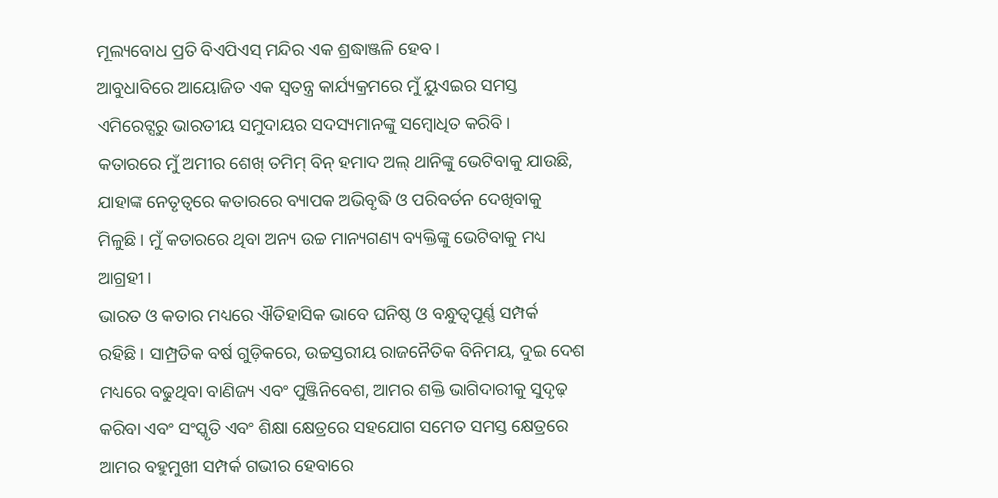ମୂଲ୍ୟବୋଧ ପ୍ରତି ବିଏପିଏସ୍ ମନ୍ଦିର ଏକ ଶ୍ରଦ୍ଧାଞ୍ଜଳି ହେବ।
ଆବୁଧାବିରେ ଆୟୋଜିତ ଏକ ସ୍ୱତନ୍ତ୍ର କାର୍ଯ୍ୟକ୍ରମରେ ମୁଁ ୟୁଏଇର ସମସ୍ତ ଏମିରେଟ୍ସରୁ ଭାରତୀୟ ସମୁଦାୟର ସଦସ୍ୟମାନଙ୍କୁ ସମ୍ବୋଧିତ କରିବି।
କତାରରେ ମୁଁ ଅମୀର ଶେଖ୍ ତମିମ୍ ବିନ୍ ହମାଦ ଅଲ୍ ଥାନିଙ୍କୁ ଭେଟିବାକୁ ଯାଉଛି, ଯାହାଙ୍କ ନେତୃତ୍ବରେ କତାରରେ ବ୍ୟାପକ ଅଭିବୃଦ୍ଧି ଓ ପରିବର୍ତନ ଦେଖିବାକୁ ମିଳୁଛି। ମୁଁ କତାରରେ ଥିବା ଅନ୍ୟ ଉଚ୍ଚ ମାନ୍ୟଗଣ୍ୟ ବ୍ୟକ୍ତିଙ୍କୁ ଭେଟିବାକୁ ମଧ୍ୟ ଆଗ୍ରହୀ ।
ଭାରତ ଓ କତାର ମଧ୍ୟରେ ଐତିହାସିକ ଭାବେ ଘନିଷ୍ଠ ଓ ବନ୍ଧୁତ୍ୱପୂର୍ଣ୍ଣ ସମ୍ପର୍କ ରହିଛି। ସାମ୍ପ୍ରତିକ ବର୍ଷ ଗୁଡ଼ିକରେ, ଉଚ୍ଚସ୍ତରୀୟ ରାଜନୈତିକ ବିନିମୟ, ଦୁଇ ଦେଶ ମଧ୍ୟରେ ବଢୁଥିବା ବାଣିଜ୍ୟ ଏବଂ ପୁଞ୍ଜିନିବେଶ, ଆମର ଶକ୍ତି ଭାଗିଦାରୀକୁ ସୁଦୃଢ଼ କରିବା ଏବଂ ସଂସ୍କୃତି ଏବଂ ଶିକ୍ଷା କ୍ଷେତ୍ରରେ ସହଯୋଗ ସମେତ ସମସ୍ତ କ୍ଷେତ୍ରରେ ଆମର ବହୁମୁଖୀ ସମ୍ପର୍କ ଗଭୀର ହେବାରେ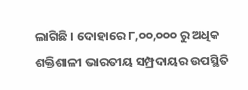ଲାଗିଛି । ଦୋହାରେ ୮,୦୦,୦୦୦ ରୁ ଅଧିକ ଶକ୍ତିଶାଳୀ ଭାରତୀୟ ସମ୍ପ୍ରଦାୟର ଉପସ୍ଥିତି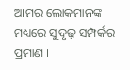ଆମର ଲୋକମାନଙ୍କ ମଧ୍ୟରେ ସୁଦୃଢ଼ ସମ୍ପର୍କର ପ୍ରମାଣ ।